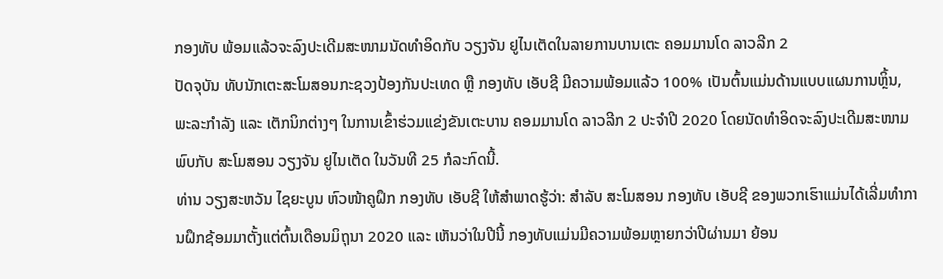ກອງທັບ ພ້ອມແລ້ວຈະລົງປະເດີມສະໜາມນັດທຳອິດກັບ ວຽງຈັນ ຢູໄນເຕັດໃນລາຍການບານເຕະ ຄອມມານໂດ ລາວລີກ 2
ປັດຈຸບັນ ທັບນັກເຕະສະໂມສອນກະຊວງປ້ອງກັນປະເທດ ຫຼື ກອງທັບ ເອັບຊີ ມີຄວາມພ້ອມແລ້ວ 100% ເປັນຕົ້ນແມ່ນດ້ານແບບແຜນການຫຼິ້ນ, ພະລະກຳລັງ ແລະ ເຕັກນິກຕ່າງໆ ໃນການເຂົ້າຮ່ວມແຂ່ງຂັນເຕະບານ ຄອມມານໂດ ລາວລີກ 2 ປະຈຳປີ 2020 ໂດຍນັດທຳອິດຈະລົງປະເດີມສະໜາມພົບກັບ ສະໂມສອນ ວຽງຈັນ ຢູໄນເຕັດ ໃນວັນທີ 25 ກໍລະກົດນີ້.
ທ່ານ ວຽງສະຫວັນ ໄຊຍະບູນ ຫົວໜ້າຄູຝຶກ ກອງທັບ ເອັບຊີ ໃຫ້ສຳພາດຮູ້ວ່າ: ສຳລັບ ສະໂມສອນ ກອງທັບ ເອັບຊີ ຂອງພວກເຮົາແມ່ນໄດ້ເລີ່ມທຳການຝຶກຊ້ອມມາຕັ້ງແຕ່ຕົ້ນເດືອນມິຖຸນາ 2020 ແລະ ເຫັນວ່າໃນປີນີ້ ກອງທັບແມ່ນມີຄວາມພ້ອມຫຼາຍກວ່າປີຜ່ານມາ ຍ້ອນ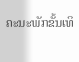ຄະນະພັກຂັ້ນເທິ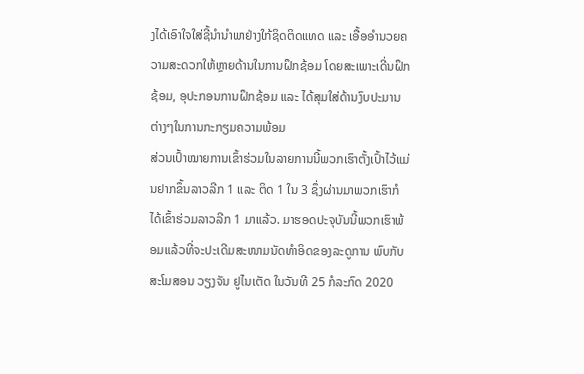ງໄດ້ເອົາໃຈໃສ່ຊີ້ນຳນຳພາຢ່າງໃກ້ຊິດຕິດແທດ ແລະ ເອື້ອອຳນວຍຄວາມສະດວກໃຫ້ຫຼາຍດ້ານໃນການຝຶກຊ້ອມ ໂດຍສະເພາະເດີ່ນຝຶກຊ້ອມ, ອຸປະກອນການຝຶກຊ້ອມ ແລະ ໄດ້ສຸມໃສ່ດ້ານງົບປະມານຕ່າງໆໃນການກະກຽມຄວາມພ້ອມ
ສ່ວນເປົ້າໝາຍການເຂົ້າຮ່ວມໃນລາຍການນີ້ພວກເຮົາຕັ້ງເປົ້າໄວ້ແມ່ນຢາກຂຶ້ນລາວລີກ 1 ແລະ ຕິດ 1 ໃນ 3 ຊຶ່ງຜ່ານມາພວກເຮົາກໍໄດ້ເຂົ້າຮ່ວມລາວລີກ 1 ມາແລ້ວ. ມາຮອດປະຈຸບັນນີ້ພວກເຮົາພ້ອມແລ້ວທີ່ຈະປະເດີມສະໜາມນັດທຳອິດຂອງລະດູການ ພົບກັບ ສະໂມສອນ ວຽງຈັນ ຢູໄນເຕັດ ໃນວັນທີ 25 ກໍລະກົດ 2020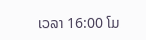ເວລາ 16:00 ໂມ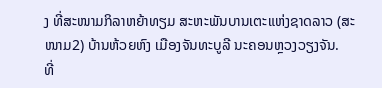ງ ທີ່ສະໜາມກິລາຫຍ້າທຽມ ສະຫະພັນບານເຕະແຫ່ງຊາດລາວ (ສະໜາມ2) ບ້ານຫ້ວຍຫົງ ເມືອງຈັນທະບູລີ ນະຄອນຫຼວງວຽງຈັນ.
ທີ່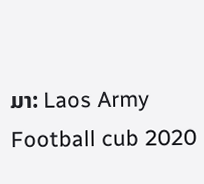ມາ: Laos Army Football cub 2020